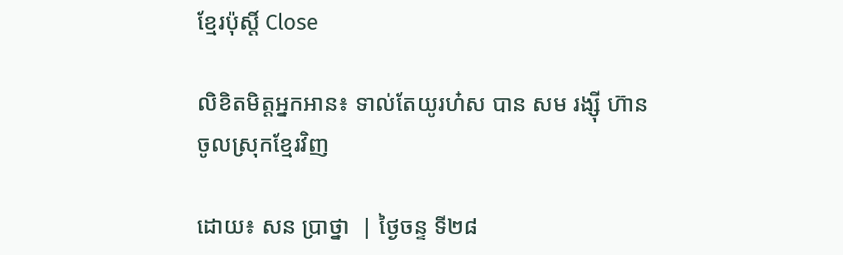ខ្មែរប៉ុស្ដិ៍ Close

លិខិតមិត្តអ្នកអាន៖ ទាល់តែយូរហ៎ស បាន សម រង្ស៊ី ហ៊ានចូលស្រុកខ្មែរវិញ

ដោយ៖ សន ប្រាថ្នា  | ថ្ងៃចន្ទ ទី២៨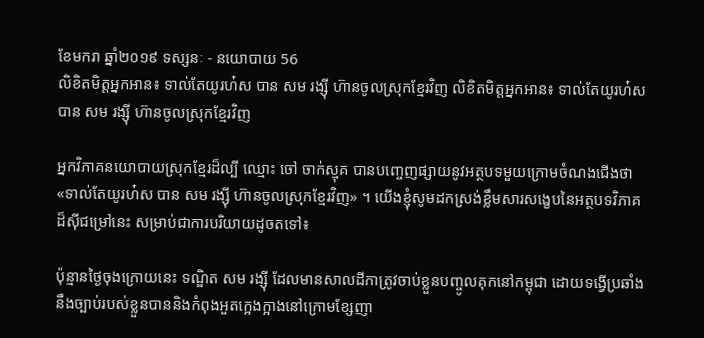ខែមករា ឆ្នាំ២០១៩ ទស្សនៈ - នយោបាយ 56
លិខិតមិត្តអ្នកអាន៖ ទាល់តែយូរហ៎ស បាន សម រង្ស៊ី ហ៊ានចូលស្រុកខ្មែរវិញ លិខិតមិត្តអ្នកអាន៖ ទាល់តែយូរហ៎ស បាន សម រង្ស៊ី ហ៊ានចូលស្រុកខ្មែរវិញ

អ្នកវិភាគនយោបាយស្រុកខ្មែរដ៏ល្បី ឈ្មោះ ចៅ ចាក់ស្មុគ បានបញ្ចេញផ្សាយនូវអត្ថបទមួយក្រោមចំណងជើងថា «ទាល់តែយូរហ៎ស បាន សម រង្ស៊ី ហ៊ានចូលស្រុកខ្មែរវិញ» ។ យើងខ្ញុំសូមដកស្រង់ខ្លឹមសារសង្ខេបនៃអត្ថបទវិភាគដ៏ស៊ីជម្រៅនេះ សម្រាប់ជាការបរិយាយដូចតទៅ៖

ប៉ុន្មានថ្ងៃចុងក្រោយនេះ ទណ្ឌិត សម រង្ស៊ី ដែលមានសាលដីកាត្រូវចាប់ខ្លួនបញ្ចូលគុកនៅកម្ពុជា ដោយទង្វើប្រឆាំងនឹងច្បាប់របស់ខ្លួនបាននិងកំពុងអួតក្អេងក្អាងនៅក្រោមខ្សែញា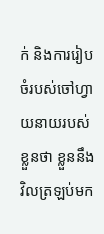ក់ និងការរៀបចំរបស់ចៅហ្វាយនាយរបស់ខ្លួនថា ខ្លួននឹងវិលត្រឡប់មក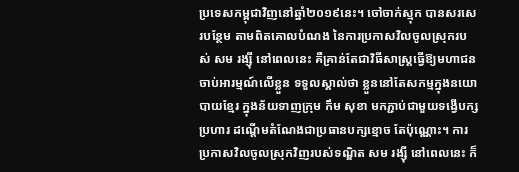ប្រទេសកម្ពុជាវិញនៅឆ្នាំ២០១៩នេះ។ ចៅចាក់ស្មុក បានសរសេរបន្ថែម តាមពិតគោលបំណង នៃការប្រកាសវិលចូលស្រុករបស់ សម រង្ស៊ី នៅពេលនេះ គឺគ្រាន់តែជាវិធីសាស្ត្រធ្វើឱ្យមហាជនចាប់អារម្មណ៍លើខ្លួន ទទួលស្គាល់ថា ខ្លួននៅតែសកម្មក្នុងនយោបាយខ្មែរ ក្នុងន័យទាញក្រុម កឹម សុខា មកភ្ជាប់ជាមួយទង្វើបក្សប្រហារ ដណ្តើមតំណែងជាប្រធានបក្សខ្មោច តែប៉ុណ្ណោះ។ ការប្រកាសវិលចូលស្រុកវិញរបស់ទណ្ឌិត សម រង្ស៊ី នៅពេលនេះ ក៏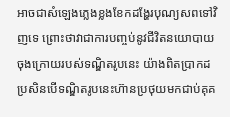អាចជាសំឡេងភ្លេងខ្លងខែកដង្ហែរបុណ្យសពទៅវិញទេ ព្រោះថាវាជាការបញ្ចប់នូវជីវិតនយោបាយចុងក្រោយរបស់ទណ្ឌិតរូបនេះ យ៉ាងពិតប្រាកដ ប្រសិនបើទណ្ឌិតរូបនេះហ៊ានប្រថុយមកជាប់គុគ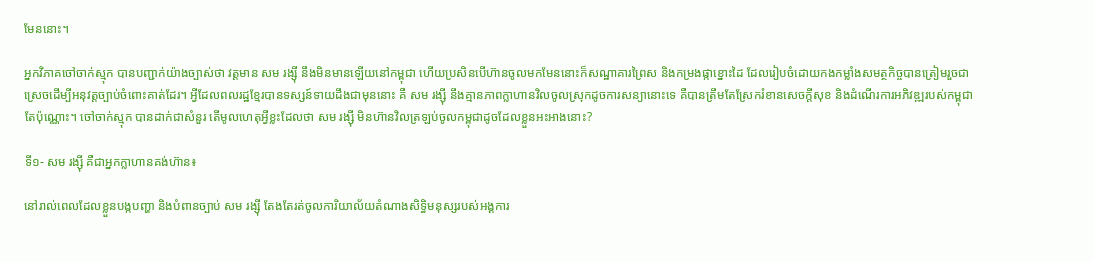មែននោះ។

អ្នកវិភាគចៅចាក់ស្មុក បានបញ្ជាក់យ៉ាងច្បាស់ថា វត្តមាន សម រង្ស៊ី នឹងមិនមានឡើយនៅកម្ពុជា ហើយប្រសិនបើហ៊ានចូលមកមែននោះក៏សណ្ឋាគារព្រៃស និងកម្រងផ្កាខ្នោះដៃ ដែលរៀបចំដោយកងកម្លាំងសមត្ថកិច្ចបានត្រៀមរួចជាស្រេចដើម្បីអនុវត្តច្បាប់ចំពោះគាត់ដែរ។ អ្វីដែលពលរដ្ឋខ្មែរបានទស្សន៍ទាយដឹងជាមុននោះ គឺ សម រង្ស៊ី នឹងគ្មានភាពក្លាហានវិលចូលស្រុកដូចការសន្យានោះទេ គឺបានត្រឹមតែស្រែករំខានសេចក្តីសុខ និងដំណើរការអភិវឌ្ឍរបស់កម្ពុជាតែប៉ុណ្ណោះ។ ចៅចាក់ស្មុក បានដាក់ជាសំនួរ តើមូលហេតុអ្វីខ្លះដែលថា សម រង្ស៊ី មិនហ៊ានវិលត្រឡប់ចូលកម្ពុជាដូចដែលខ្លួនអះអាងនោះ?

ទី១- សម រង្ស៊ី គឺជាអ្នកក្លាហានគង់ហ៊ាន៖

នៅរាល់ពេលដែលខ្លួនបង្កបញ្ហា និងបំពានច្បាប់ សម រង្ស៊ី តែងតែរត់ចូលការិយាល័យតំណាងសិទ្ធិមនុស្សរបស់អង្គការ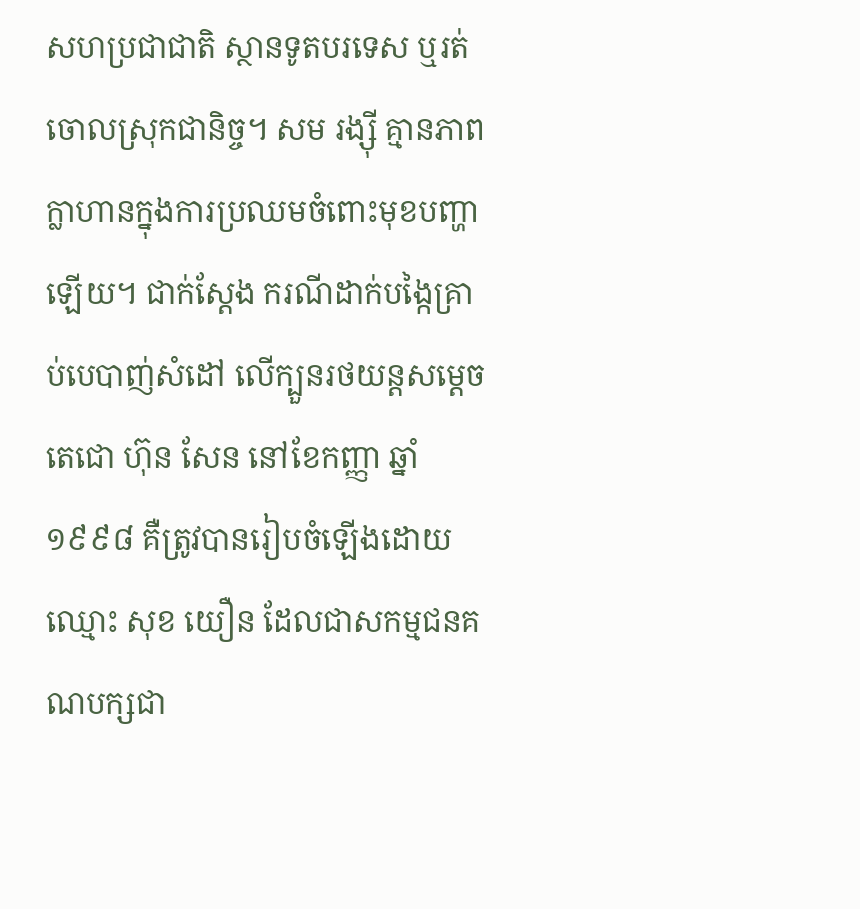សហប្រជាជាតិ ស្ថានទូតបរទេស ឬរត់ចោលស្រុកជានិច្ច។ សម រង្ស៊ី គ្មានភាពក្លាហានក្នុងការប្រឈមចំពោះមុខបញ្ហាឡើយ។ ជាក់ស្តែង ករណីដាក់បង្កៃគ្រាប់បេបាញ់សំដៅ លើក្បួនរថយន្តសម្តេចតេជោ ហ៊ុន សែន នៅខែកញ្ញា ឆ្នាំ១៩៩៨ គឺត្រូវបានរៀបចំឡើងដោយឈ្មោះ សុខ យឿន ដែលជាសកម្មជនគណបក្សជា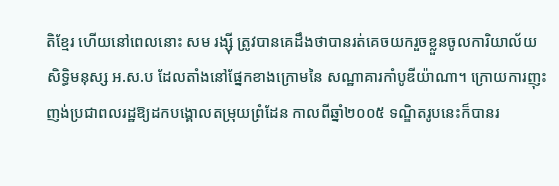តិខ្មែរ ហើយនៅពេលនោះ សម រង្ស៊ី ត្រូវបានគេដឹងថាបានរត់គេចយករួចខ្លួនចូលការិយាល័យ សិទ្ធិមនុស្ស អ.ស.ប ដែលតាំងនៅផ្នែកខាងក្រោមនៃ សណ្ឋាគារកាំបូឌីយ៉ាណា។ ក្រោយការញុះញង់ប្រជាពលរដ្ឋឱ្យដកបង្គោលតម្រុយព្រំដែន កាលពីឆ្នាំ២០០៥ ទណ្ឌិតរូបនេះក៏បានរ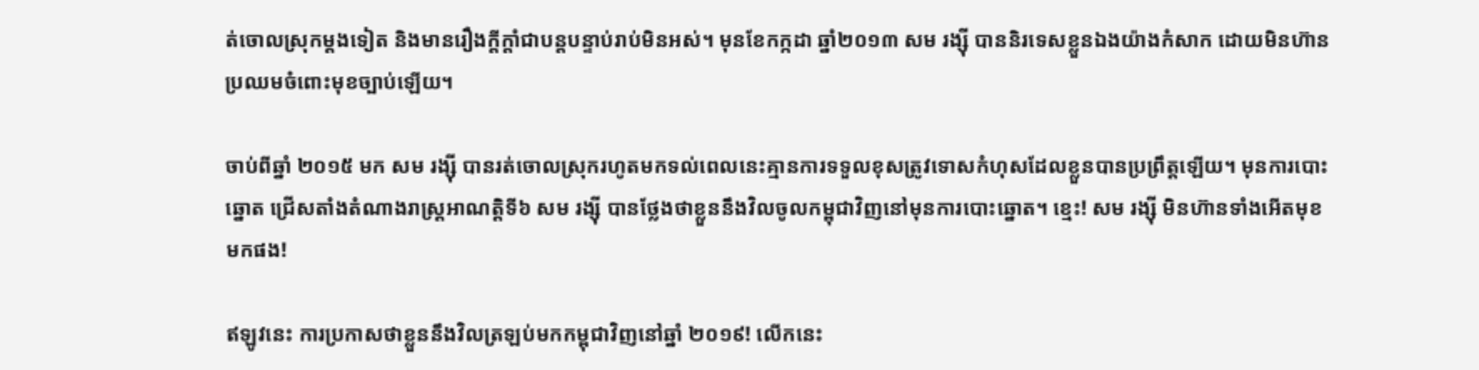ត់ចោលស្រុកម្តងទៀត និងមានរឿងក្តីក្តាំជាបន្តបន្ទាប់រាប់មិនអស់។ មុនខែកក្កដា ឆ្នាំ២០១៣ សម រង្ស៊ី បាននិរទេសខ្លួនឯងយ៉ាងកំសាក ដោយមិនហ៊ានប្រឈមចំពោះមុខច្បាប់ឡើយ។

ចាប់ពីឆ្នាំ ២០១៥ មក សម រង្ស៊ី បានរត់ចោលស្រុករហូតមកទល់ពេលនេះគ្មានការទទួលខុសត្រូវទោសកំហុសដែលខ្លួនបានប្រព្រឹត្តឡើយ។ មុនការបោះឆ្នោត ជ្រើសតាំងតំណាងរាស្ត្រអាណត្តិទី៦ សម រង្ស៊ី បានថ្លែងថាខ្លួននឹងវិលចូលកម្ពុជាវិញនៅមុនការបោះឆ្នោត។ ខ្មេះ! សម រង្ស៊ី មិនហ៊ានទាំងអើតមុខមកផង!

ឥឡូវនេះ ការប្រកាសថាខ្លួននឹងវិលត្រឡប់មកកម្ពុជាវិញនៅឆ្នាំ ២០១៩! លើកនេះ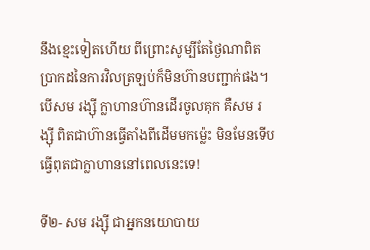នឹងខ្មេះទៀតហើយ ពីព្រោះសូម្បីតែថ្ងៃណាពិតប្រាកដនៃការវិលត្រឡប់ក៏មិនហ៊ានបញ្ជាក់ផង។ បើសម រង្ស៊ី ក្លាហានហ៊ានដើរចូលគុក គឺសម រង្ស៊ី ពិតជាហ៊ានធ្វើតាំងពីដើមមកម៉្លេះ មិនមែនទើបធ្វើពុតជាក្លាហាននៅពេលនេះទេ!

ទី២- សម រង្ស៊ី ជាអ្នកនយោបាយ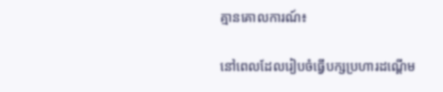គ្មានគោលការណ៍៖

នៅពេលដែលរៀបចំធ្វើបក្សប្រហារដណ្តើម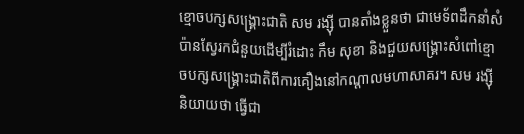ខ្មោចបក្សសង្គ្រោះជាតិ សម រង្ស៊ី បានតាំងខ្លួនថា ជាមេទ័ពដឹកនាំសំប៉ានស្វែរកជំនួយដើម្បីរំដោះ កឹម សុខា និងជួយសង្គ្រោះសំពៅខ្មោចបក្សសង្គ្រោះជាតិពីការគឿងនៅកណ្តាលមហាសាគរ។ សម រង្ស៊ី និយាយថា ធ្វើជា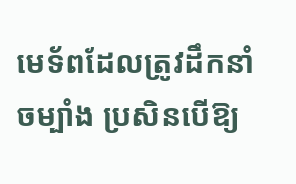មេទ័ពដែលត្រូវដឹកនាំចម្បាំង ប្រសិនបើឱ្យ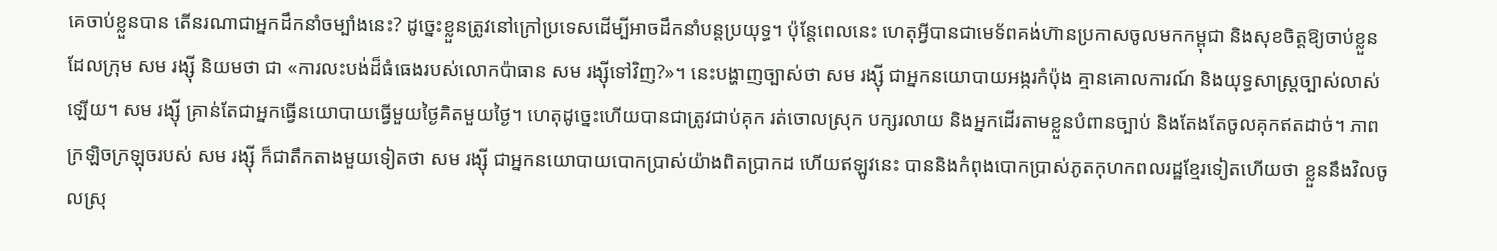គេចាប់ខ្លួនបាន តើនរណាជាអ្នកដឹកនាំចម្បាំងនេះ? ដូច្នេះខ្លួនត្រូវនៅក្រៅប្រទេសដើម្បីអាចដឹកនាំបន្តប្រយុទ្ធ។ ប៉ុន្តែពេលនេះ ហេតុអ្វីបានជាមេទ័ពគង់ហ៊ានប្រកាសចូលមកកម្ពុជា និងសុខចិត្តឱ្យចាប់ខ្លួន ដែលក្រុម សម រង្ស៊ី និយមថា ជា «ការលះបង់ដ៏ធំធេងរបស់លោកប៉ាធាន សម រង្ស៊ីទៅវិញ?»។ នេះបង្ហាញច្បាស់ថា សម រង្ស៊ី ជាអ្នកនយោបាយអង្ករកំប៉ុង គ្មានគោលការណ៍ និងយុទ្ធសាស្ត្រច្បាស់លាស់ឡើយ។ សម រង្ស៊ី គ្រាន់តែជាអ្នកធ្វើនយោបាយធ្វើមួយថ្ងៃគិតមួយថ្ងៃ។ ហេតុដូច្នេះហើយបានជាត្រូវជាប់គុក រត់ចោលស្រុក បក្សរលាយ និងអ្នកដើរតាមខ្លួនបំពានច្បាប់ និងតែងតែចូលគុកឥតដាច់។ ភាពក្រឡិចក្រឡុចរបស់ សម រង្ស៊ី ក៏ជាតឹកតាងមួយទៀតថា សម រង្ស៊ី ជាអ្នកនយោបាយបោកប្រាស់យ៉ាងពិតប្រាកដ ហើយឥឡូវនេះ បាននិងកំពុងបោកប្រាស់ភូតកុហកពលរដ្ឋខ្មែរទៀតហើយថា ខ្លួននឹងវិលចូលស្រុ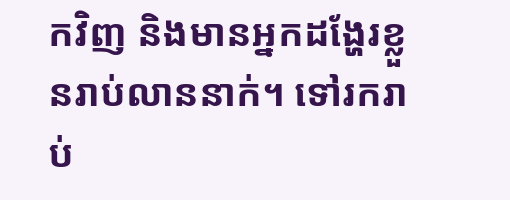កវិញ និងមានអ្នកដង្ហែរខ្លួនរាប់លាននាក់។ ទៅរករាប់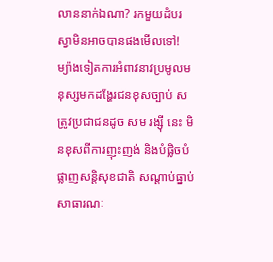លាននាក់ឯណា? រកមួយដំបរស្វាមិនអាចបានផងមើលទៅ! ម្យ៉ាងទៀតការអំពាវនាវប្រមូលមនុស្សមកដង្ហែរជនខុសច្បាប់ សត្រូវប្រជាជនដូច សម រង្ស៊ី នេះ មិនខុសពីការញុះញង់ និងបំផ្លិចបំផ្លាញសន្តិសុខជាតិ សណ្តាប់ធ្នាប់សាធារណៈ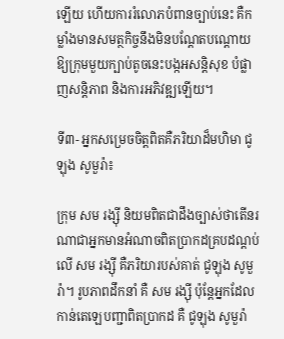ឡើយ ហើយការរំលោភបំពានច្បាប់នេះ គឺកម្លាំងមានសមត្ថកិច្ចនឹងមិនបណ្តែតបណ្តោយឱ្យក្រុមមួយក្បាប់តូចនេះបង្កអសន្តិសុខ បំផ្លាញសន្តិភាព និងការអភិវឌ្ឍឡើយ។

ទី៣- អ្នកសម្រេចចិត្តពិតគឺភរិយាដ៏មហិមា ជូឡុង សូមួរ៉ា៖

ក្រុម សម រង្ស៊ី និយមពិតជាដឹងច្បាស់ថាតើនរណាជាអ្នកមានអំណាចពិតប្រាកដគ្របដណ្តប់លើ សម រង្ស៊ី គឺភរិយារបស់គាត់ ជូឡុង សូមួរ៉ា។ រូបភាពដឹកនាំ គឺ សម រង្ស៊ី ប៉ុន្តែអ្នកដែលកាន់តេឡេបញ្ជាពិតប្រាកដ គឺ ជូឡុង សូមួរ៉ា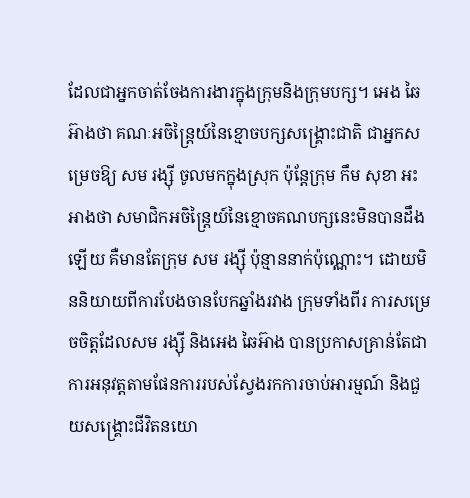ដែលជាអ្នកចាត់ចែងការងារក្នុងក្រុមនិងក្រុមបក្ស។ អេង ឆៃអ៊ាងថា គណៈអចិន្ត្រៃយ៍នៃខ្មោចបក្សសង្គ្រោះជាតិ ជាអ្នកសម្រេចឱ្យ សម រង្ស៊ី ចូលមកក្នុងស្រុក ប៉ុន្តែក្រុម កឹម សុខា អះអាងថា សមាជិកអចិន្ត្រៃយ៍នៃខ្មោចគណបក្សនេះមិនបានដឹងឡើយ គឺមានតែក្រុម សម រង្ស៊ី ប៉ុន្មាននាក់ប៉ុណ្ណោះ។ ដោយមិននិយាយពីការបែងចានបែកឆ្នាំងរវាង ក្រុមទាំងពីរ ការសម្រេចចិត្តដែលសម រង្ស៊ី និងអេង ឆៃអ៊ាង បានប្រកាសគ្រាន់តែជាការអនុវត្តតាមផែនការរបស់ស្វែងរកការចាប់អារម្មណ៍ និងជួយសង្គ្រោះជីវិតនយោ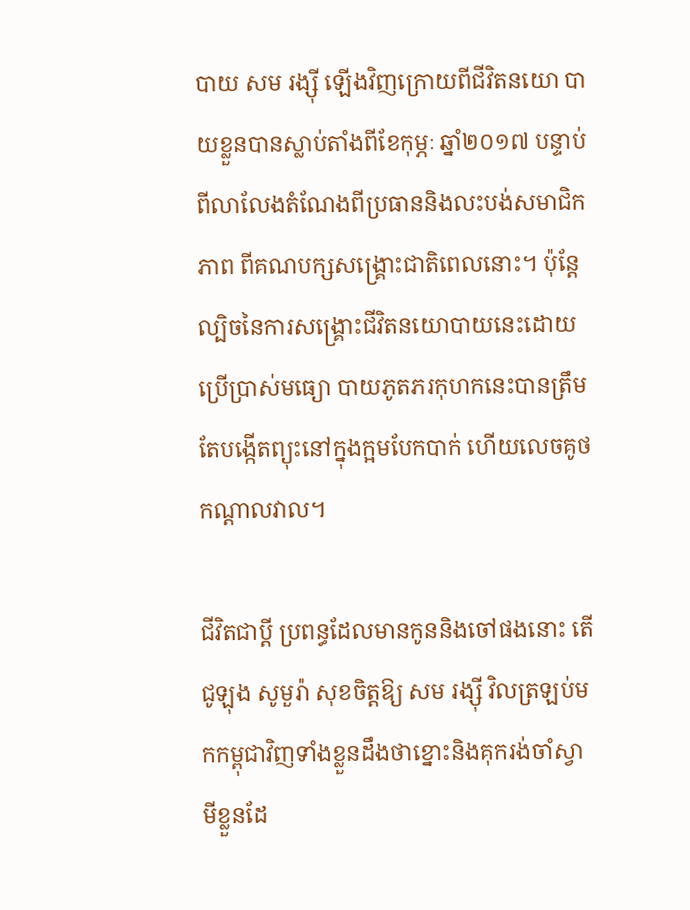បាយ សម រង្ស៊ី ឡើងវិញក្រោយពីជីវិតនយោ បាយខ្លួនបានស្លាប់តាំងពីខែកុម្ភៈ ឆ្នាំ២០១៧ បន្ទាប់ពីលាលែងតំណែងពីប្រធាននិងលះបង់សមាជិកភាព ពីគណបក្សសង្គ្រោះជាតិពេលនោះ។ ប៉ុន្តែល្បិចនៃការសង្គ្រោះជីវិតនយោបាយនេះដោយប្រើប្រាស់មធ្យោ បាយភូតភរកុហកនេះបានត្រឹមតែបង្កើតព្យុះនៅក្នុងក្អមបែកបាក់ ហើយលេចគូថកណ្តាលវាល។

ជីវិតជាប្តី ប្រពន្ធដែលមានកូននិងចៅផងនោះ តើជូឡុង សូមួរ៉ា សុខចិត្តឱ្យ សម រង្ស៊ី វិលត្រឡប់មកកម្ពុជាវិញទាំងខ្លួនដឹងថាខ្នោះនិងគុករង់ចាំស្វាមីខ្លួនដែ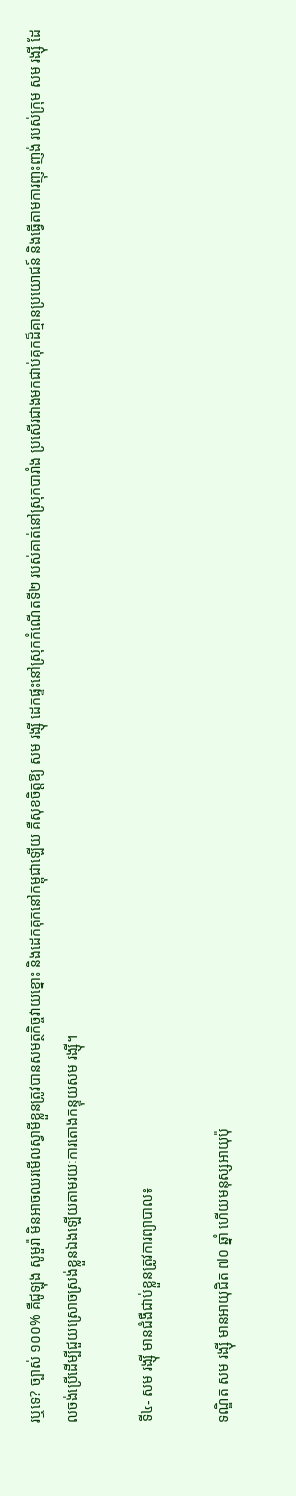រឬទេ? ច្បាស់ ១០០% គឺជូឡុង សូមួរ៉ា មិនអាចឈរមើលស្វាមីខ្លួនត្រូវបានសមត្ថកិច្ចវាយខ្នោះ និងដេកគុកនៅកម្ពុជាឡើយ គឺសុខចិត្តឱ្យ សម រង្ស៊ី ដេកផ្ទះនៅស្រុកកំណើតទី២ របស់គាត់នៅស្រុកបារាំង ប្រសើរជាងមកជាប់គុកដ៏គ្មានប្រយោជន៍ និងធ្វើតាមការញុះញង់ របស់ក្រុម សម រង្ស៊ី ដែលចង់ប្រើដើម្បីជួយស្រោចស្រង់ខ្លួនឯងឡើយតាមរយៈការតោងកន្ទុយសម រង្ស៊ី។

ទី៤- សម រង្ស៊ី មានជំងឺជាប់ខ្លួនត្រូវការព្យាបាល៖

ទណ្ឌិត សម រង្ស៊ី មានអាយុជិត ៧០ ឆ្នាំ ហើយមនុស្សអាយុប៉ុ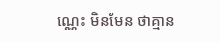ណ្ណេះ មិនមែន ថាគ្មាន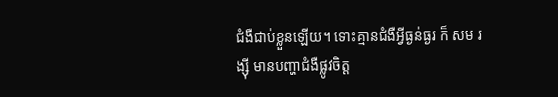ជំងឺជាប់ខ្លួនឡើយ។ ទោះគ្មានជំងឺអ្វីធ្ងន់ធ្ងរ ក៏ សម រង្ស៊ី មានបញ្ហាជំងឺផ្លូវចិត្ត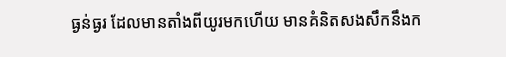ធ្ងន់ធ្ងរ ដែលមានតាំងពីយូរមកហើយ មានគំនិតសងសឹកនឹងក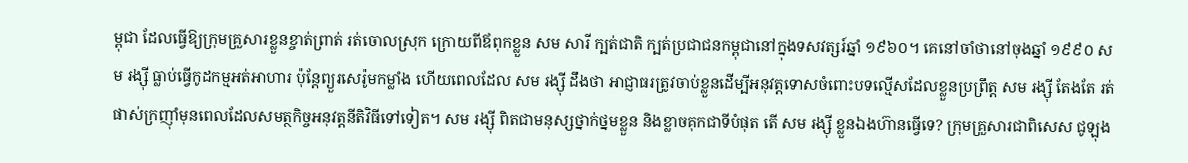ម្ពុជា ដែលធ្វើឱ្យក្រុមគ្រួសារខ្លួនខ្ចាត់ព្រាត់ រត់ចោលស្រុក ក្រោយពីឪពុកខ្លួន សម សារី ក្បត់ជាតិ ក្បត់ប្រជាជនកម្ពុជានៅក្នុងទសវត្សរ៍ឆ្នាំ ១៩៦០។ គេនៅចាំថានៅចុងឆ្នាំ ១៩៩០ សម រង្ស៊ី ធ្លាប់ធ្វើកូដកម្មអត់អាហារ ប៉ុន្តែព្យួរសេរ៉ូមកម្លាំង ហើយពេលដែល សម រង្ស៊ី ដឹងថា អាជ្ញាធរត្រូវចាប់ខ្លួនដើម្បីអនុវត្តទោសចំពោះបទល្មើសដែលខ្លួនប្រព្រឹត្ត សម រង្ស៊ី តែងតែ រត់ផាស់ក្រញ៉ាំមុនពេលដែលសមត្ថកិច្ចអនុវត្តនីតិវិធីទៅទៀត។ សម រង្ស៊ី ពិតជាមនុស្សថ្នាក់ថ្នមខ្លួន និងខ្លាចគុកជាទីបំផុត តើ សម រង្ស៊ី ខ្លួនឯងហ៊ានធ្វើទេ? ក្រុមគ្រួសារជាពិសេស ជូឡុង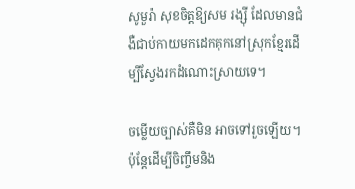សូមួរ៉ា សុខចិត្តឱ្យសម រង្ស៊ី ដែលមានជំងឺជាប់កាយមកដេកគុកនៅស្រុកខ្មែរដើម្បីស្វែងរកដំណោះស្រាយទេ។

ចម្លើយច្បាស់គឺមិន អាចទៅរួចឡើយ។ ប៉ុន្តែដើម្បីចិញ្ចឹមនិង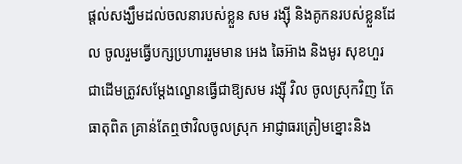ផ្តល់សង្ឃឹមដល់ចលនារបស់ខ្លួន សម រង្ស៊ី និងគូកនរបស់ខ្លួនដែល ចូលរួមធ្វើបក្សប្រហាររួមមាន អេង ឆៃអ៊ាង និងមូរ សុខហួរ ជាដើមត្រូវសម្តែងល្ខោនធ្វើជាឱ្យសម រង្ស៊ី វិល ចូលស្រុកវិញ តែធាតុពិត គ្រាន់តែឮថាវិលចូលស្រុក អាជ្ញាធរត្រៀមខ្នោះនិង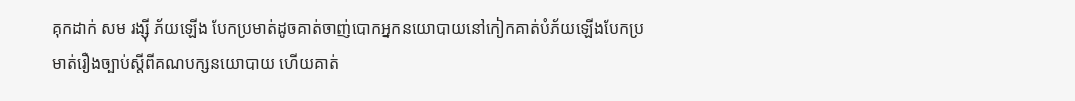គុកដាក់ សម រង្ស៊ី ភ័យឡើង បែកប្រមាត់ដូចគាត់ចាញ់បោកអ្នកនយោបាយនៅកៀកគាត់បំភ័យឡើងបែកប្រមាត់រឿងច្បាប់ស្តីពីគណបក្សនយោបាយ ហើយគាត់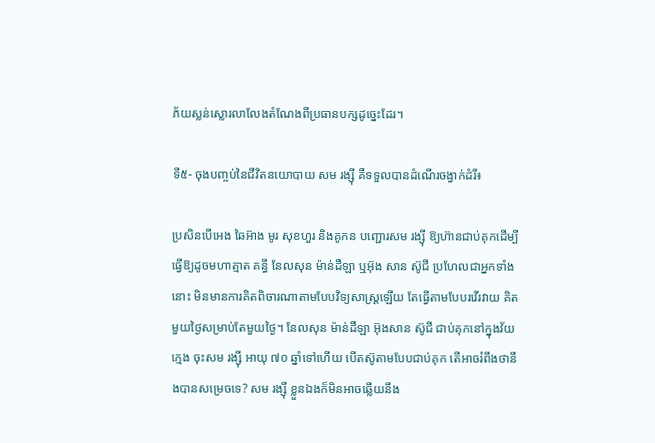ភ័យស្លន់ស្លោរលាលែងតំណែងពីប្រធានបក្សដូច្នេះដែរ។

ទី៥- ចុងបញ្ចប់នៃជីវិតនយោបាយ សម រង្ស៊ី គឺទទួលបានដំណើរចង្វាក់ដំរី៖

ប្រសិនបើអេង ឆៃអ៊ាង មូរ សុខហួរ និងគូកន បញ្ជោរសម រង្ស៊ី ឱ្យហ៊ានជាប់គុកដើម្បីធ្វើឱ្យដូចមហាត្មាត គន្ធី នែលសុន ម៉ាន់ដឺឡា ឬអ៊ុង សាន ស៊ូជី ប្រហែលជាអ្នកទាំងនោះ មិនមានការគិតពិចារណាតាមបែបវិទ្យសាស្ត្រឡើយ តែធ្វើតាមបែបរវើរវាយ គិតមួយថ្ងៃសម្រាប់តែមួយថ្ងៃ។ នែលសុន ម៉ាន់ដឺឡា អ៊ុងសាន ស៊ូជី ជាប់គុកនៅក្នុងវ័យក្មេង ចុះសម រង្ស៊ី អាយុ ៧០ ឆ្នាំទៅហើយ បើតស៊ូតាមបែបជាប់គុក តើអាចរំពឹងថានឹងបានសម្រេចទេ? សម រង្ស៊ី ខ្លួនឯងក៏មិនអាចឆ្លើយនឹង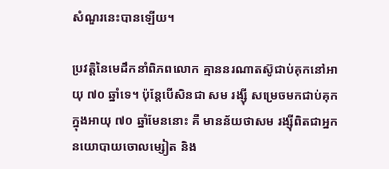សំណួរនេះបានឡើយ។

ប្រវត្តិនៃមេដឹកនាំពិភពលោក គ្មាននរណាតស៊ូជាប់គុកនៅអាយុ ៧០ ឆ្នាំទេ។ ប៉ុន្តែបើសិនជា សម រង្ស៊ី សម្រេចមកជាប់គុកក្នុងអាយុ ៧០ ឆ្នាំមែននោះ គឺ មានន័យថាសម រង្ស៊ីពិតជាអ្នកនយោបាយចោលម្សៀត និង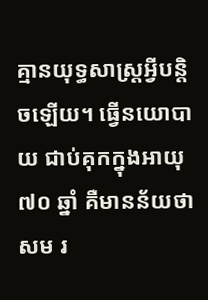គ្មានយុទ្ធសាស្ត្រអ្វីបន្តិចឡើយ។ ធ្វើនយោបាយ ជាប់គុកក្នុងអាយុ ៧០ ឆ្នាំ គឺមានន័យថា សម រ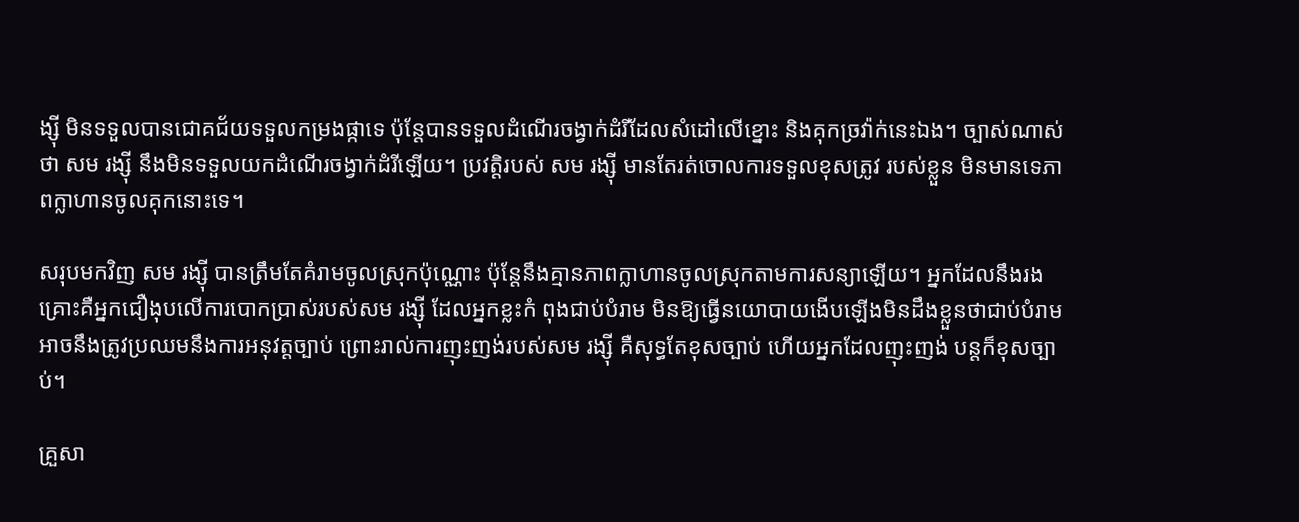ង្ស៊ី មិនទទួលបានជោគជ័យទទួលកម្រងផ្កាទេ ប៉ុន្តែបានទទួលដំណើរចង្វាក់ដំរីដែលសំដៅលើខ្នោះ និងគុកច្រវ៉ាក់នេះឯង។ ច្បាស់ណាស់ថា សម រង្ស៊ី នឹងមិនទទួលយកដំណើរចង្វាក់ដំរីឡើយ។ ប្រវត្តិរបស់ សម រង្ស៊ី មានតែរត់ចោលការទទួលខុសត្រូវ របស់ខ្លួន មិនមានទេភាពក្លាហានចូលគុកនោះទេ។

សរុបមកវិញ សម រង្ស៊ី បានត្រឹមតែគំរាមចូលស្រុកប៉ុណ្ណោះ ប៉ុន្តែនឹងគ្មានភាពក្លាហានចូលស្រុកតាមការសន្យាឡើយ។ អ្នកដែលនឹងរងគ្រោះគឺអ្នកជឿងុបលើការបោកប្រាស់របស់សម រង្ស៊ី ដែលអ្នកខ្លះកំ ពុងជាប់បំរាម មិនឱ្យធ្វើនយោបាយងើបឡើងមិនដឹងខ្លួនថាជាប់បំរាម អាចនឹងត្រូវប្រឈមនឹងការអនុវត្តច្បាប់ ព្រោះរាល់ការញុះញង់របស់សម រង្ស៊ី គឺសុទ្ធតែខុសច្បាប់ ហើយអ្នកដែលញុះញង់ បន្តក៏ខុសច្បាប់។

គ្រួសា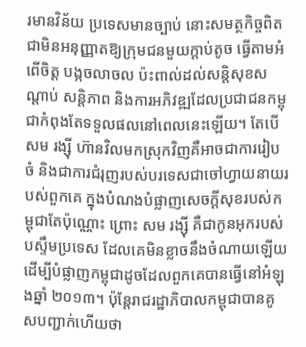រមានវិន័យ ប្រទេសមានច្បាប់ នោះសមត្ថកិច្ចពិតជាមិនអនុញ្ញាតឱ្យក្រុមជនមួយក្តាប់តូច ធ្វើតាមអំពើចិត្ត បង្កចលាចល ប៉ះពាល់ដល់សន្តិសុខសណ្តាប់ សន្តិភាព និងការអភិវឌ្ឍដែលប្រជាជនកម្ពុជាកំពុងតែទទួលផលនៅពេលនេះឡើយ។ តែបើសម រង្ស៊ី ហ៊ានវិលមកស្រុកវិញគឺអាចជាការរៀបចំ និងជាការជំរុញរបស់បរទេសជាចៅហ្វាយនាយរបស់ពួកគេ ក្នុងបំណងបំផ្លាញសេចក្តីសុខរបស់កម្ពុជាតែប៉ុណ្ណោះ ព្រោះ សម រង្ស៊ី គឺជាកូនអុករបស់បស្ទឹមប្រទេស ដែលគេមិនខ្លាចនឹងចំណាយឡើយ ដើម្បីបំផ្លាញកម្ពុជាដូចដែលពួកគេបានធ្វើនៅអំឡុងឆ្នាំ ២០១៣។ ប៉ុន្តែរាជរដ្ឋាភិបាលកម្ពុជាបានគូសបញ្ជាក់ហើយថា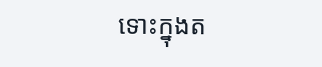ទោះក្នុងត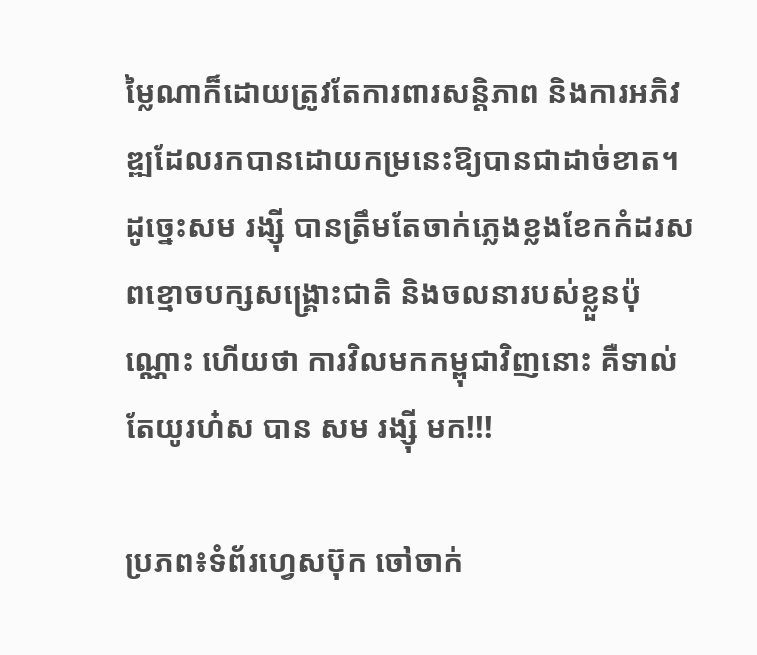ម្លៃណាក៏ដោយត្រូវតែការពារសន្តិភាព និងការអភិវឌ្ឍដែលរកបានដោយកម្រនេះឱ្យបានជាដាច់ខាត។ ដូច្នេះសម រង្ស៊ី បានត្រឹមតែចាក់ភ្លេងខ្លងខែកកំដរសពខ្មោចបក្សសង្គ្រោះជាតិ និងចលនារបស់ខ្លួនប៉ុណ្ណោះ ហើយថា ការវិលមកកម្ពុជាវិញនោះ គឺទាល់តែយូរហ៎ស បាន សម រង្ស៊ី មក!!!

ប្រភព៖ទំព័រហ្វេសប៊ុក ចៅចាក់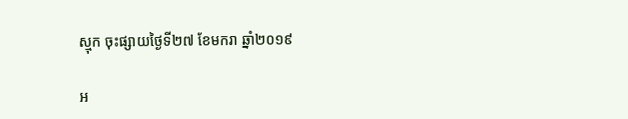ស្មុក ចុះផ្សាយថ្ងៃទី២៧ ខែមករា ឆ្នាំ២០១៩

អ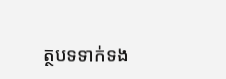ត្ថបទទាក់ទង